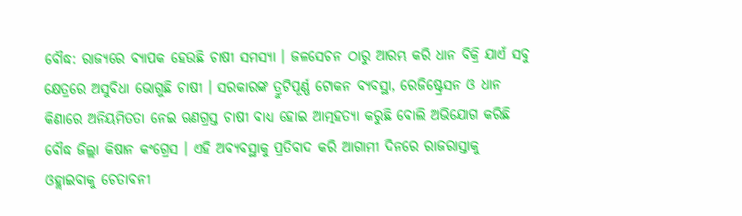ବୌଦ୍ଧ: ରାଜ୍ୟରେ ବ୍ୟାପକ ହେଉଛି ଚାଷୀ ସମସ୍ୟା । ଜଳସେଚନ ଠାରୁ ଆରମ୍ଭ କରି ଧାନ ବିକ୍ରି ଯାଏଁ ସବୁ କ୍ଷେତ୍ରରେ ଅସୁବିଧା ଭୋଗୁଛି ଚାଷୀ । ସରକାରଙ୍କ ତ୍ରୁଟିପୂର୍ଣ୍ଣ ଟୋକନ ବ୍ୟବସ୍ଥା, ରେଜିଷ୍ଟ୍ରେସନ ଓ ଧାନ କିଣାରେ ଅନିୟମିତତା ନେଇ ଋଣଗ୍ରସ୍ତ ଚାଷୀ ବାଧ୍ୟ ହୋଇ ଆତ୍ମହତ୍ୟା କରୁଛି ବୋଲି ଅଭିଯୋଗ କରିଛି ବୌଦ୍ଧ ଜିଲ୍ଲା କିଷାନ କଂଗ୍ରେସ । ଏହି ଅବ୍ୟବସ୍ଥାକୁ ପ୍ରତିବାଦ କରି ଆଗାମୀ ଦିନରେ ରାଜରାସ୍ତାକୁ ଓହ୍ଲାଇବାକୁ ଚେତାବନୀ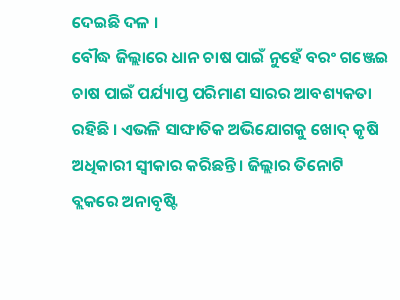ଦେଇଛି ଦଳ ।
ବୌଦ୍ଧ ଜିଲ୍ଲାରେ ଧାନ ଚାଷ ପାଇଁ ନୁହେଁ ବରଂ ଗଞ୍ଜେଇ ଚାଷ ପାଇଁ ପର୍ଯ୍ୟାପ୍ତ ପରିମାଣ ସାରର ଆବଶ୍ୟକତା ରହିଛି । ଏଭଳି ସାଙ୍ଘାତିକ ଅଭିଯୋଗକୁ ଖୋଦ୍ କୃଷି ଅଧିକାରୀ ସ୍ବୀକାର କରିଛନ୍ତି । ଜିଲ୍ଲାର ତିନୋଟି ବ୍ଲକରେ ଅନାବୃଷ୍ଟି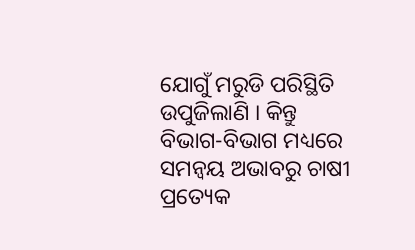ଯୋଗୁଁ ମରୁଡି ପରିସ୍ଥିତି ଉପୁଜିଲାଣି । କିନ୍ତୁ ବିଭାଗ-ବିଭାଗ ମଧ୍ୟରେ ସମନ୍ବୟ ଅଭାବରୁ ଚାଷୀ ପ୍ରତ୍ୟେକ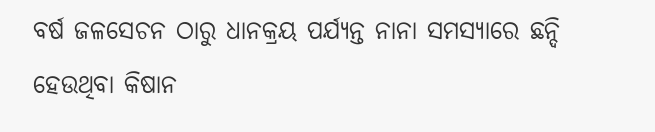ବର୍ଷ ଜଳସେଚନ ଠାରୁ ଧାନକ୍ରୟ ପର୍ଯ୍ୟନ୍ତ ନାନା ସମସ୍ୟାରେ ଛନ୍ଦି ହେଉଥିବା କିଷାନ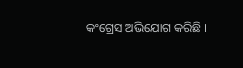କଂଗ୍ରେସ ଅଭିଯୋଗ କରିଛି ।